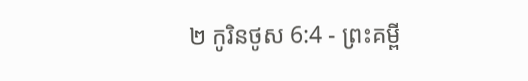២ កូរិនថូស 6:4 - ព្រះគម្ពី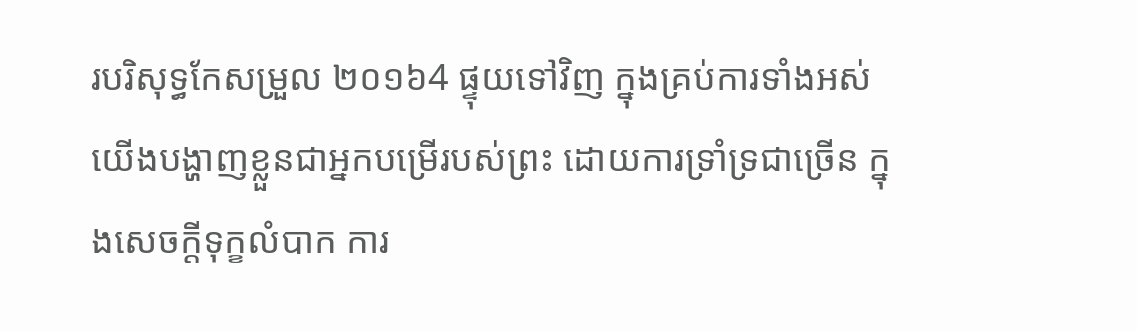របរិសុទ្ធកែសម្រួល ២០១៦4 ផ្ទុយទៅវិញ ក្នុងគ្រប់ការទាំងអស់ យើងបង្ហាញខ្លួនជាអ្នកបម្រើរបស់ព្រះ ដោយការទ្រាំទ្រជាច្រើន ក្នុងសេចក្ដីទុក្ខលំបាក ការ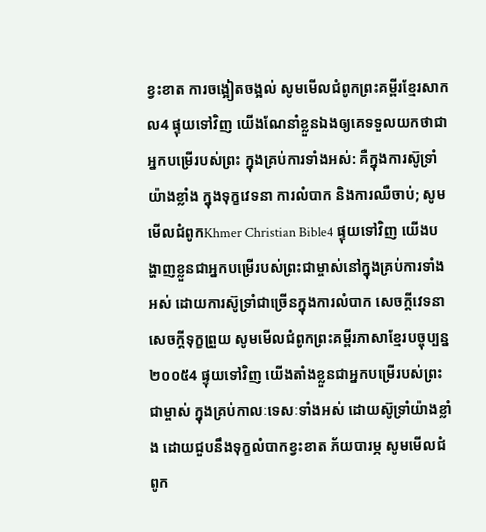ខ្វះខាត ការចង្អៀតចង្អល់ សូមមើលជំពូកព្រះគម្ពីរខ្មែរសាកល4 ផ្ទុយទៅវិញ យើងណែនាំខ្លួនឯងឲ្យគេទទួលយកថាជាអ្នកបម្រើរបស់ព្រះ ក្នុងគ្រប់ការទាំងអស់: គឺក្នុងការស៊ូទ្រាំយ៉ាងខ្លាំង ក្នុងទុក្ខវេទនា ការលំបាក និងការឈឺចាប់; សូមមើលជំពូកKhmer Christian Bible4 ផ្ទុយទៅវិញ យើងបង្ហាញខ្លួនជាអ្នកបម្រើរបស់ព្រះជាម្ចាស់នៅក្នុងគ្រប់ការទាំងអស់ ដោយការស៊ូទ្រាំជាច្រើនក្នុងការលំបាក សេចក្ដីវេទនា សេចក្ដីទុក្ខព្រួយ សូមមើលជំពូកព្រះគម្ពីរភាសាខ្មែរបច្ចុប្បន្ន ២០០៥4 ផ្ទុយទៅវិញ យើងតាំងខ្លួនជាអ្នកបម្រើរបស់ព្រះជាម្ចាស់ ក្នុងគ្រប់កាលៈទេសៈទាំងអស់ ដោយស៊ូទ្រាំយ៉ាងខ្លាំង ដោយជួបនឹងទុក្ខលំបាកខ្វះខាត ភ័យបារម្ភ សូមមើលជំពូក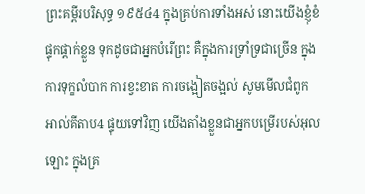ព្រះគម្ពីរបរិសុទ្ធ ១៩៥៤4 ក្នុងគ្រប់ការទាំងអស់ នោះយើងខ្ញុំខំផ្ទុកផ្តាក់ខ្លួន ទុកដូចជាអ្នកបំរើព្រះ គឺក្នុងការទ្រាំទ្រជាច្រើន ក្នុងការទុក្ខលំបាក ការខ្វះខាត ការចង្អៀតចង្អល់ សូមមើលជំពូកអាល់គីតាប4 ផ្ទុយទៅវិញ យើងតាំងខ្លួនជាអ្នកបម្រើរបស់អុលឡោះ ក្នុងគ្រ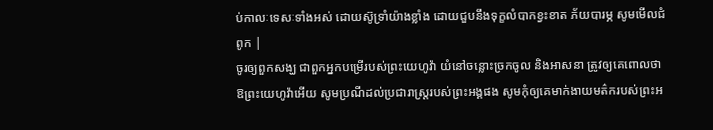ប់កាលៈទេសៈទាំងអស់ ដោយស៊ូទ្រាំយ៉ាងខ្លាំង ដោយជួបនឹងទុក្ខលំបាកខ្វះខាត ភ័យបារម្ភ សូមមើលជំពូក |
ចូរឲ្យពួកសង្ឃ ជាពួកអ្នកបម្រើរបស់ព្រះយេហូវ៉ា យំនៅចន្លោះច្រកចូល និងអាសនា ត្រូវឲ្យគេពោលថា ឱព្រះយេហូវ៉ាអើយ សូមប្រណីដល់ប្រជារាស្ត្ររបស់ព្រះអង្គផង សូមកុំឲ្យគេមាក់ងាយមត៌ករបស់ព្រះអ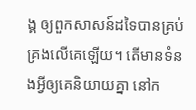ង្គ ឲ្យពួកសាសន៍ដទៃបានគ្រប់គ្រងលើគេឡើយ។ តើមានទំនងអ្វីឲ្យគេនិយាយគ្នា នៅក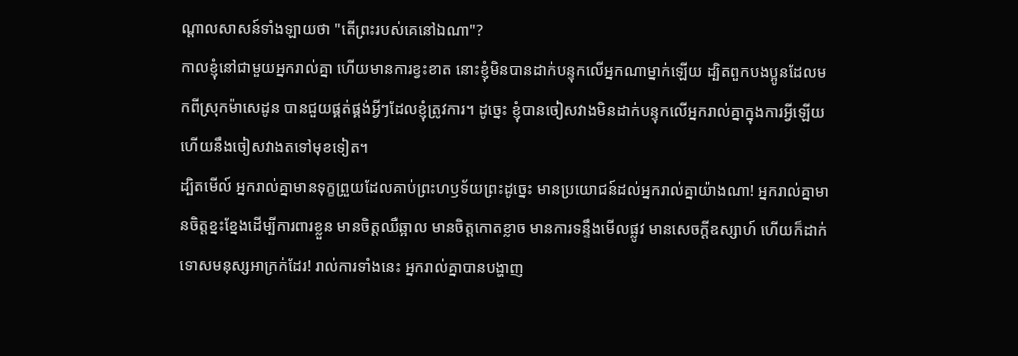ណ្ដាលសាសន៍ទាំងឡាយថា "តើព្រះរបស់គេនៅឯណា"?
កាលខ្ញុំនៅជាមួយអ្នករាល់គ្នា ហើយមានការខ្វះខាត នោះខ្ញុំមិនបានដាក់បន្ទុកលើអ្នកណាម្នាក់ឡើយ ដ្បិតពួកបងប្អូនដែលមកពីស្រុកម៉ាសេដូន បានជួយផ្គត់ផ្គង់អ្វីៗដែលខ្ញុំត្រូវការ។ ដូច្នេះ ខ្ញុំបានចៀសវាងមិនដាក់បន្ទុកលើអ្នករាល់គ្នាក្នុងការអ្វីឡើយ ហើយនឹងចៀសវាងតទៅមុខទៀត។
ដ្បិតមើល៍ អ្នករាល់គ្នាមានទុក្ខព្រួយដែលគាប់ព្រះហឫទ័យព្រះដូច្នេះ មានប្រយោជន៍ដល់អ្នករាល់គ្នាយ៉ាងណា! អ្នករាល់គ្នាមានចិត្តខ្នះខ្នែងដើម្បីការពារខ្លួន មានចិត្តឈឺឆ្អាល មានចិត្តកោតខ្លាច មានការទន្ទឹងមើលផ្លូវ មានសេចក្ដីឧស្សាហ៍ ហើយក៏ដាក់ទោសមនុស្សអាក្រក់ដែរ! រាល់ការទាំងនេះ អ្នករាល់គ្នាបានបង្ហាញ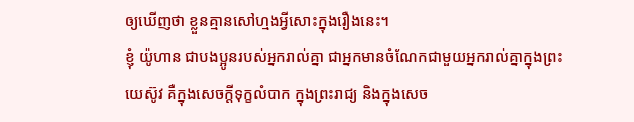ឲ្យឃើញថា ខ្លួនគ្មានសៅហ្មងអ្វីសោះក្នុងរឿងនេះ។
ខ្ញុំ យ៉ូហាន ជាបងប្អូនរបស់អ្នករាល់គ្នា ជាអ្នកមានចំណែកជាមួយអ្នករាល់គ្នាក្នុងព្រះយេស៊ូវ គឺក្នុងសេចក្តីទុក្ខលំបាក ក្នុងព្រះរាជ្យ និងក្នុងសេច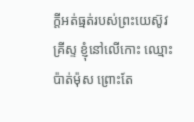ក្ដីអត់ធ្មត់របស់ព្រះយេស៊ូវគ្រីស្ទ ខ្ញុំនៅលើកោះ ឈ្មោះប៉ាត់ម៉ុស ព្រោះតែ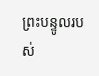ព្រះបន្ទូលរបស់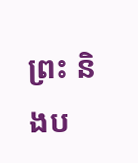ព្រះ និងប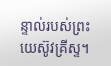ន្ទាល់របស់ព្រះយេស៊ូវគ្រីស្ទ។